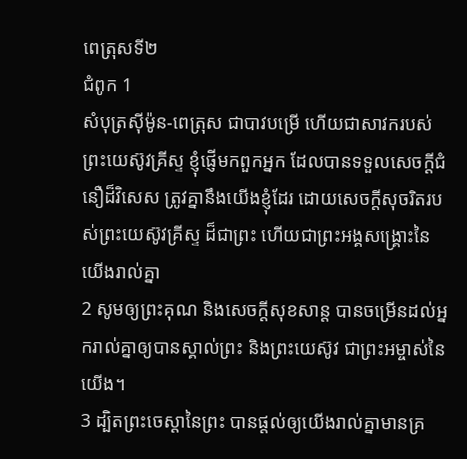ពេត្រុសទី២
ជំពូក 1
សំបុត្រស៊ីម៉ូន-ពេត្រុស ជាបាវបម្រើ ហើយជាសាវករបស់ព្រះយេស៊ូវគ្រីស្ទ ខ្ញុំផ្ញើមកពួកអ្នក ដែលបានទទួលសេចក្ដីជំនឿដ៏វិសេស ត្រូវគ្នានឹងយើងខ្ញុំដែរ ដោយសេចក្ដីសុចរិតរបស់ព្រះយេស៊ូវគ្រីស្ទ ដ៏ជាព្រះ ហើយជាព្រះអង្គសង្គ្រោះនៃយើងរាល់គ្នា
2 សូមឲ្យព្រះគុណ និងសេចក្ដីសុខសាន្ត បានចម្រើនដល់អ្នករាល់គ្នាឲ្យបានស្គាល់ព្រះ និងព្រះយេស៊ូវ ជាព្រះអម្ចាស់នៃយើង។
3 ដ្បិតព្រះចេស្តានៃព្រះ បានផ្តល់ឲ្យយើងរាល់គ្នាមានគ្រ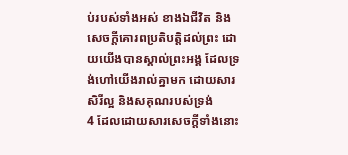ប់របស់ទាំងអស់ ខាងឯជីវិត និងសេចក្ដីគោរពប្រតិបត្តិដល់ព្រះ ដោយយើងបានស្គាល់ព្រះអង្គ ដែលទ្រង់ហៅយើងរាល់គ្នាមក ដោយសារសិរីល្អ និងសគុណរបស់ទ្រង់
4 ដែលដោយសារសេចក្ដីទាំងនោះ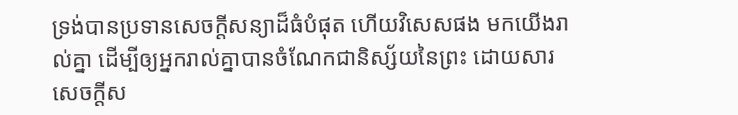ទ្រង់បានប្រទានសេចក្ដីសន្យាដ៏ធំបំផុត ហើយវិសេសផង មកយើងរាល់គ្នា ដើម្បីឲ្យអ្នករាល់គ្នាបានចំណែកជានិស្ស័យនៃព្រះ ដោយសារសេចក្ដីស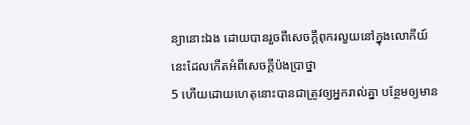ន្យានោះឯង ដោយបានរួចពីសេចក្ដីពុករលួយនៅក្នុងលោកីយ៍នេះដែលកើតអំពីសេចក្ដីប៉ងប្រាថ្នា
5 ហើយដោយហេតុនោះបានជាត្រូវឲ្យអ្នករាល់គ្នា បន្ថែមឲ្យមាន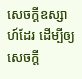សេចក្ដីឧស្សាហ៍ដែរ ដើម្បីឲ្យសេចក្ដី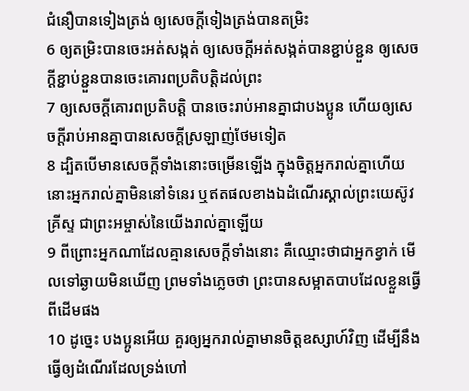ជំនឿបានទៀងត្រង់ ឲ្យសេចក្ដីទៀងត្រង់បានតម្រិះ
6 ឲ្យតម្រិះបានចេះអត់សង្កត់ ឲ្យសេចក្ដីអត់សង្កត់បានខ្ជាប់ខ្ជួន ឲ្យសេចក្ដីខ្ជាប់ខ្ជួនបានចេះគោរពប្រតិបត្តិដល់ព្រះ
7 ឲ្យសេចក្ដីគោរពប្រតិបត្តិ បានចេះរាប់អានគ្នាជាបងប្អូន ហើយឲ្យសេចក្ដីរាប់អានគ្នាបានសេចក្ដីស្រឡាញ់ថែមទៀត
8 ដ្បិតបើមានសេចក្ដីទាំងនោះចម្រើនឡើង ក្នុងចិត្តអ្នករាល់គ្នាហើយ នោះអ្នករាល់គ្នាមិននៅទំនេរ ឬឥតផលខាងឯដំណើរស្គាល់ព្រះយេស៊ូវគ្រីស្ទ ជាព្រះអម្ចាស់នៃយើងរាល់គ្នាឡើយ
9 ពីព្រោះអ្នកណាដែលគ្មានសេចក្ដីទាំងនោះ គឺឈ្មោះថាជាអ្នកខ្វាក់ មើលទៅឆ្ងាយមិនឃើញ ព្រមទាំងភ្លេចថា ព្រះបានសម្អាតបាបដែលខ្លួនធ្វើពីដើមផង
10 ដូច្នេះ បងប្អូនអើយ គួរឲ្យអ្នករាល់គ្នាមានចិត្តឧស្សាហ៍វិញ ដើម្បីនឹងធ្វើឲ្យដំណើរដែលទ្រង់ហៅ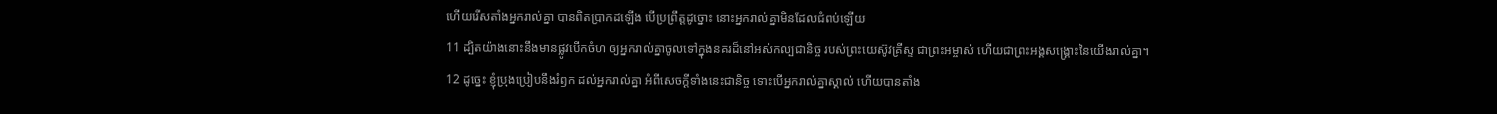ហើយរើសតាំងអ្នករាល់គ្នា បានពិតប្រាកដឡើង បើប្រព្រឹត្តដូច្នោះ នោះអ្នករាល់គ្នាមិនដែលជំពប់ឡើយ
11 ដ្បិតយ៉ាងនោះនឹងមានផ្លូវបើកចំហ ឲ្យអ្នករាល់គ្នាចូលទៅក្នុងនគរដ៏នៅអស់កល្បជានិច្ច របស់ព្រះយេស៊ូវគ្រីស្ទ ជាព្រះអម្ចាស់ ហើយជាព្រះអង្គសង្គ្រោះនៃយើងរាល់គ្នា។
12 ដូច្នេះ ខ្ញុំប្រុងប្រៀបនឹងរំឭក ដល់អ្នករាល់គ្នា អំពីសេចក្ដីទាំងនេះជានិច្ច ទោះបើអ្នករាល់គ្នាស្គាល់ ហើយបានតាំង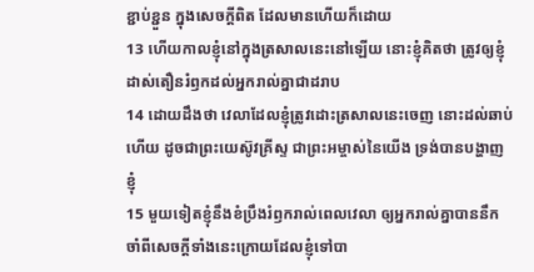ខ្ជាប់ខ្ជួន ក្នុងសេចក្ដីពិត ដែលមានហើយក៏ដោយ
13 ហើយកាលខ្ញុំនៅក្នុងត្រសាលនេះនៅឡើយ នោះខ្ញុំគិតថា ត្រូវឲ្យខ្ញុំដាស់តឿនរំឭកដល់អ្នករាល់គ្នាជាដរាប
14 ដោយដឹងថា វេលាដែលខ្ញុំត្រូវដោះត្រសាលនេះចេញ នោះដល់ឆាប់ហើយ ដូចជាព្រះយេស៊ូវគ្រីស្ទ ជាព្រះអម្ចាស់នៃយើង ទ្រង់បានបង្ហាញខ្ញុំ
15 មួយទៀតខ្ញុំនឹងខំប្រឹងរំឭករាល់ពេលវេលា ឲ្យអ្នករាល់គ្នាបាននឹកចាំពីសេចក្ដីទាំងនេះក្រោយដែលខ្ញុំទៅបា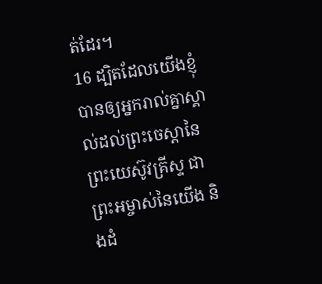ត់ដែរ។
16 ដ្បិតដែលយើងខ្ញុំបានឲ្យអ្នករាល់គ្នាស្គាល់ដល់ព្រះចេស្តានៃព្រះយេស៊ូវគ្រីស្ទ ជាព្រះអម្ចាស់នៃយើង និងដំ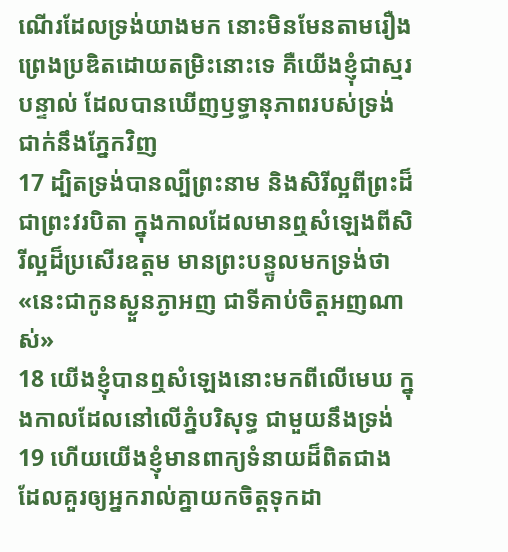ណើរដែលទ្រង់យាងមក នោះមិនមែនតាមរឿងព្រេងប្រឌិតដោយតម្រិះនោះទេ គឺយើងខ្ញុំជាស្មរបន្ទាល់ ដែលបានឃើញឫទ្ធានុភាពរបស់ទ្រង់ជាក់នឹងភ្នែកវិញ
17 ដ្បិតទ្រង់បានល្បីព្រះនាម និងសិរីល្អពីព្រះដ៏ជាព្រះវរបិតា ក្នុងកាលដែលមានឮសំឡេងពីសិរីល្អដ៏ប្រសើរឧត្តម មានព្រះបន្ទូលមកទ្រង់ថា «នេះជាកូនស្ងួនភ្ងាអញ ជាទីគាប់ចិត្តអញណាស់»
18 យើងខ្ញុំបានឮសំឡេងនោះមកពីលើមេឃ ក្នុងកាលដែលនៅលើភ្នំបរិសុទ្ធ ជាមួយនឹងទ្រង់
19 ហើយយើងខ្ញុំមានពាក្យទំនាយដ៏ពិតជាង ដែលគួរឲ្យអ្នករាល់គ្នាយកចិត្តទុកដា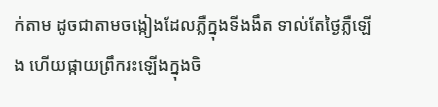ក់តាម ដូចជាតាមចង្កៀងដែលភ្លឺក្នុងទីងងឹត ទាល់តែថ្ងៃភ្លឺឡើង ហើយផ្កាយព្រឹករះឡើងក្នុងចិ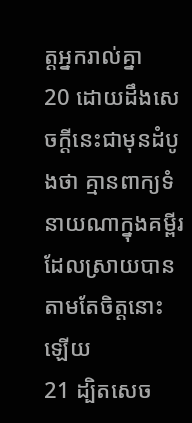ត្តអ្នករាល់គ្នា
20 ដោយដឹងសេចក្ដីនេះជាមុនដំបូងថា គ្មានពាក្យទំនាយណាក្នុងគម្ពីរ ដែលស្រាយបានតាមតែចិត្តនោះឡើយ
21 ដ្បិតសេច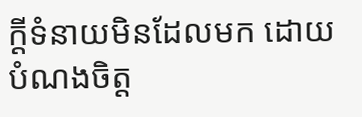ក្ដីទំនាយមិនដែលមក ដោយបំណងចិត្ត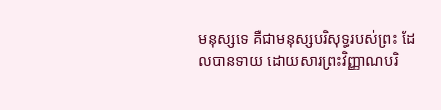មនុស្សទេ គឺជាមនុស្សបរិសុទ្ធរបស់ព្រះ ដែលបានទាយ ដោយសារព្រះវិញ្ញាណបរិ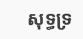សុទ្ធទ្រ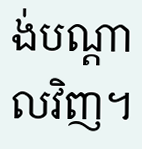ង់បណ្តាលវិញ។